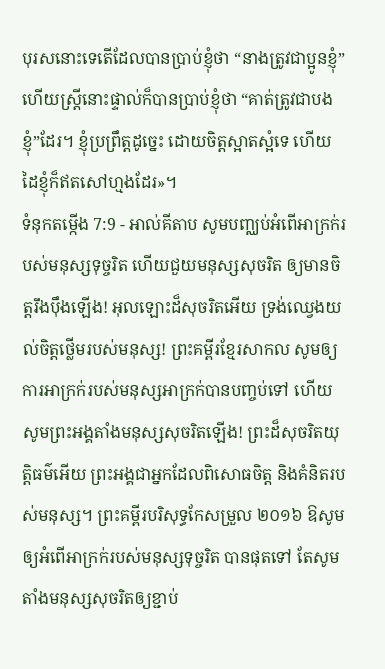បុរសនោះទេតើដែលបានប្រាប់ខ្ញុំថា “នាងត្រូវជាប្អូនខ្ញុំ” ហើយស្ត្រីនោះផ្ទាល់ក៏បានប្រាប់ខ្ញុំថា “គាត់ត្រូវជាបងខ្ញុំ”ដែរ។ ខ្ញុំប្រព្រឹត្តដូច្នេះ ដោយចិត្តស្អាតស្អំទេ ហើយដៃខ្ញុំក៏ឥតសៅហ្មងដែរ»។
ទំនុកតម្កើង 7:9 - អាល់គីតាប សូមបញ្ឈប់អំពើអាក្រក់របស់មនុស្សទុច្ចរិត ហើយជួយមនុស្សសុចរិត ឲ្យមានចិត្តរឹងប៉ឹងឡើង! អុលឡោះដ៏សុចរិតអើយ ទ្រង់ឈ្វេងយល់ចិត្តថ្លើមរបស់មនុស្ស! ព្រះគម្ពីរខ្មែរសាកល សូមឲ្យការអាក្រក់របស់មនុស្សអាក្រក់បានបញ្ចប់ទៅ ហើយសូមព្រះអង្គតាំងមនុស្សសុចរិតឡើង! ព្រះដ៏សុចរិតយុត្តិធម៌អើយ ព្រះអង្គជាអ្នកដែលពិសោធចិត្ត និងគំនិតរបស់មនុស្ស។ ព្រះគម្ពីរបរិសុទ្ធកែសម្រួល ២០១៦ ឱសូមឲ្យអំពើអាក្រក់របស់មនុស្សទុច្ចរិត បានផុតទៅ តែសូមតាំងមនុស្សសុចរិតឲ្យខ្ជាប់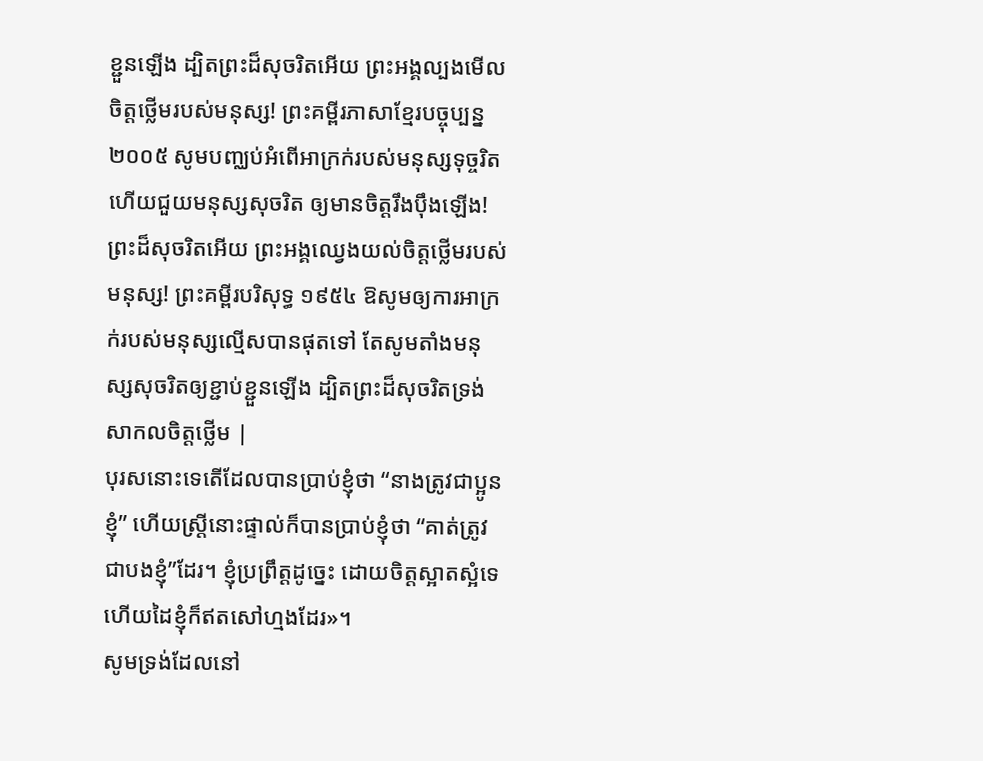ខ្ជួនឡើង ដ្បិតព្រះដ៏សុចរិតអើយ ព្រះអង្គល្បងមើលចិត្តថ្លើមរបស់មនុស្ស! ព្រះគម្ពីរភាសាខ្មែរបច្ចុប្បន្ន ២០០៥ សូមបញ្ឈប់អំពើអាក្រក់របស់មនុស្សទុច្ចរិត ហើយជួយមនុស្សសុចរិត ឲ្យមានចិត្តរឹងប៉ឹងឡើង! ព្រះដ៏សុចរិតអើយ ព្រះអង្គឈ្វេងយល់ចិត្តថ្លើមរបស់មនុស្ស! ព្រះគម្ពីរបរិសុទ្ធ ១៩៥៤ ឱសូមឲ្យការអាក្រក់របស់មនុស្សល្មើសបានផុតទៅ តែសូមតាំងមនុស្សសុចរិតឲ្យខ្ជាប់ខ្ជួនឡើង ដ្បិតព្រះដ៏សុចរិតទ្រង់សាកលចិត្តថ្លើម |
បុរសនោះទេតើដែលបានប្រាប់ខ្ញុំថា “នាងត្រូវជាប្អូនខ្ញុំ” ហើយស្ត្រីនោះផ្ទាល់ក៏បានប្រាប់ខ្ញុំថា “គាត់ត្រូវជាបងខ្ញុំ”ដែរ។ ខ្ញុំប្រព្រឹត្តដូច្នេះ ដោយចិត្តស្អាតស្អំទេ ហើយដៃខ្ញុំក៏ឥតសៅហ្មងដែរ»។
សូមទ្រង់ដែលនៅ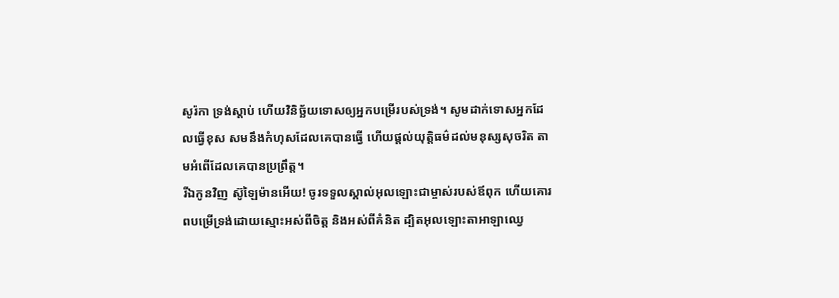សូរ៉កា ទ្រង់ស្តាប់ ហើយវិនិច្ឆ័យទោសឲ្យអ្នកបម្រើរបស់ទ្រង់។ សូមដាក់ទោសអ្នកដែលធ្វើខុស សមនឹងកំហុសដែលគេបានធ្វើ ហើយផ្តល់យុត្តិធម៌ដល់មនុស្សសុចរិត តាមអំពើដែលគេបានប្រព្រឹត្ត។
រីឯកូនវិញ ស៊ូឡៃម៉ានអើយ! ចូរទទួលស្គាល់អុលឡោះជាម្ចាស់របស់ឪពុក ហើយគោរពបម្រើទ្រង់ដោយស្មោះអស់ពីចិត្ត និងអស់ពីគំនិត ដ្បិតអុលឡោះតាអាឡាឈ្វេ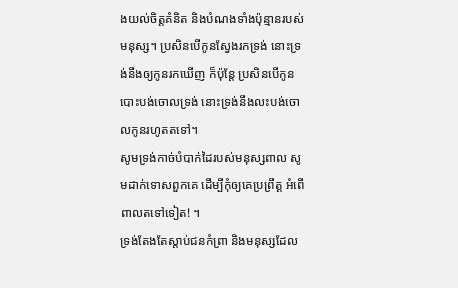ងយល់ចិត្តគំនិត និងបំណងទាំងប៉ុន្មានរបស់មនុស្ស។ ប្រសិនបើកូនស្វែងរកទ្រង់ នោះទ្រង់នឹងឲ្យកូនរកឃើញ ក៏ប៉ុន្តែ ប្រសិនបើកូនបោះបង់ចោលទ្រង់ នោះទ្រង់នឹងលះបង់ចោលកូនរហូតតទៅ។
សូមទ្រង់កាច់បំបាក់ដៃរបស់មនុស្សពាល សូមដាក់ទោសពួកគេ ដើម្បីកុំឲ្យគេប្រព្រឹត្ត អំពើពាលតទៅទៀត! ។
ទ្រង់តែងតែស្ដាប់ជនកំព្រា និងមនុស្សដែល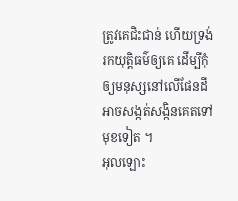ត្រូវគេជិះជាន់ ហើយទ្រង់រកយុត្តិធម៌ឲ្យគេ ដើម្បីកុំឲ្យមនុស្សនៅលើផែនដី អាចសង្កត់សង្កិនគេតទៅមុខទៀត ។
អុលឡោះ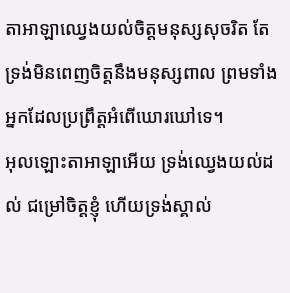តាអាឡាឈ្វេងយល់ចិត្តមនុស្សសុចរិត តែទ្រង់មិនពេញចិត្តនឹងមនុស្សពាល ព្រមទាំងអ្នកដែលប្រព្រឹត្តអំពើឃោរឃៅទេ។
អុលឡោះតាអាឡាអើយ ទ្រង់ឈ្វេងយល់ដល់ ជម្រៅចិត្តខ្ញុំ ហើយទ្រង់ស្គាល់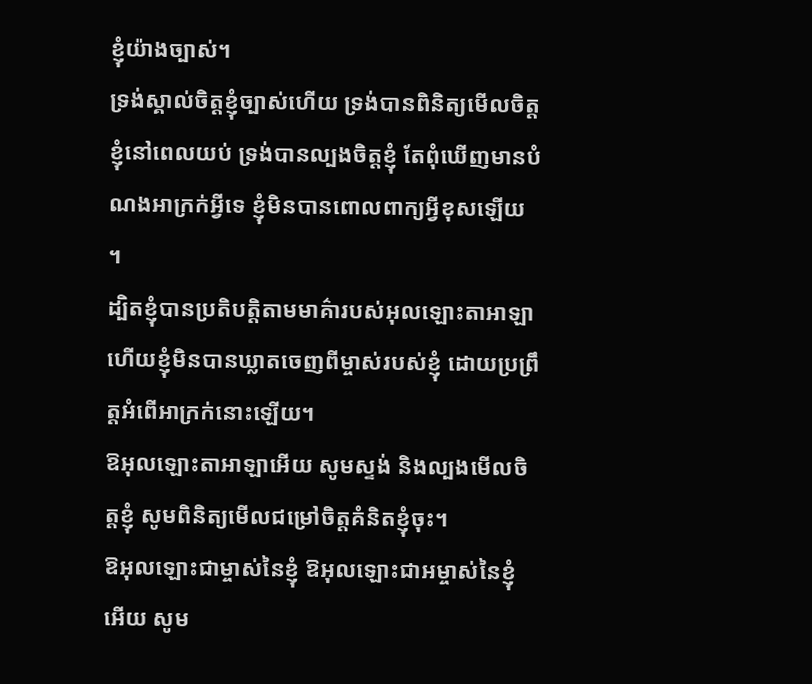ខ្ញុំយ៉ាងច្បាស់។
ទ្រង់ស្គាល់ចិត្តខ្ញុំច្បាស់ហើយ ទ្រង់បានពិនិត្យមើលចិត្តខ្ញុំនៅពេលយប់ ទ្រង់បានល្បងចិត្តខ្ញុំ តែពុំឃើញមានបំណងអាក្រក់អ្វីទេ ខ្ញុំមិនបានពោលពាក្យអ្វីខុសឡើយ ។
ដ្បិតខ្ញុំបានប្រតិបត្តិតាមមាគ៌ារបស់អុលឡោះតាអាឡា ហើយខ្ញុំមិនបានឃ្លាតចេញពីម្ចាស់របស់ខ្ញុំ ដោយប្រព្រឹត្តអំពើអាក្រក់នោះឡើយ។
ឱអុលឡោះតាអាឡាអើយ សូមស្ទង់ និងល្បងមើលចិត្តខ្ញុំ សូមពិនិត្យមើលជម្រៅចិត្តគំនិតខ្ញុំចុះ។
ឱអុលឡោះជាម្ចាស់នៃខ្ញុំ ឱអុលឡោះជាអម្ចាស់នៃខ្ញុំអើយ សូម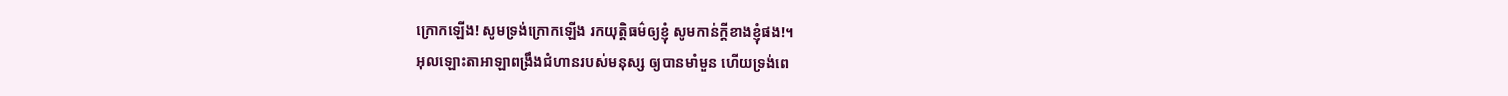ក្រោកឡើង! សូមទ្រង់ក្រោកឡើង រកយុត្តិធម៌ឲ្យខ្ញុំ សូមកាន់ក្តីខាងខ្ញុំផង!។
អុលឡោះតាអាឡាពង្រឹងជំហានរបស់មនុស្ស ឲ្យបានមាំមួន ហើយទ្រង់ពេ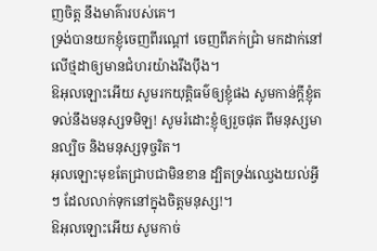ញចិត្ត នឹងមាគ៌ារបស់គេ។
ទ្រង់បានយកខ្ញុំចេញពីរណ្ដៅ ចេញពីភក់ជ្រាំ មកដាក់នៅលើថ្មដាឲ្យមានជំហរយ៉ាងរឹងប៉ឹង។
ឱអុលឡោះអើយ សូមរកយុត្តិធម៌ឲ្យខ្ញុំផង សូមកាន់ក្តីខ្ញុំតទល់នឹងមនុស្សទមិឡ! សូមរំដោះខ្ញុំឲ្យរួចផុត ពីមនុស្សមានល្បិច និងមនុស្សទុច្ចរិត។
អុលឡោះមុខតែជ្រាបជាមិនខាន ដ្បិតទ្រង់ឈ្វេងយល់អ្វីៗ ដែលលាក់ទុកនៅក្នុងចិត្តមនុស្ស!។
ឱអុលឡោះអើយ សូមកាច់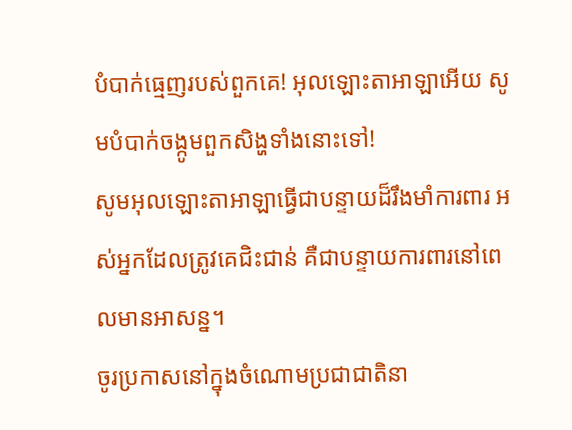បំបាក់ធ្មេញរបស់ពួកគេ! អុលឡោះតាអាឡាអើយ សូមបំបាក់ចង្កូមពួកសិង្ហទាំងនោះទៅ!
សូមអុលឡោះតាអាឡាធ្វើជាបន្ទាយដ៏រឹងមាំការពារ អស់អ្នកដែលត្រូវគេជិះជាន់ គឺជាបន្ទាយការពារនៅពេលមានអាសន្ន។
ចូរប្រកាសនៅក្នុងចំណោមប្រជាជាតិនា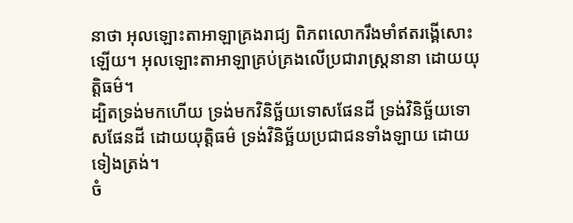នាថា អុលឡោះតាអាឡាគ្រងរាជ្យ ពិភពលោករឹងមាំឥតរង្គើសោះឡើយ។ អុលឡោះតាអាឡាគ្រប់គ្រងលើប្រជារាស្ត្រនានា ដោយយុត្តិធម៌។
ដ្បិតទ្រង់មកហើយ ទ្រង់មកវិនិច្ឆ័យទោសផែនដី ទ្រង់វិនិច្ឆ័យទោសផែនដី ដោយយុត្តិធម៌ ទ្រង់វិនិច្ឆ័យប្រជាជនទាំងឡាយ ដោយទៀងត្រង់។
ចំ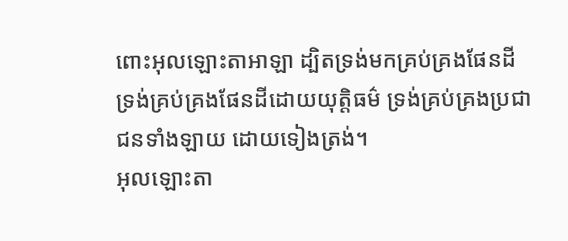ពោះអុលឡោះតាអាឡា ដ្បិតទ្រង់មកគ្រប់គ្រងផែនដី ទ្រង់គ្រប់គ្រងផែនដីដោយយុត្តិធម៌ ទ្រង់គ្រប់គ្រងប្រជាជនទាំងឡាយ ដោយទៀងត្រង់។
អុលឡោះតា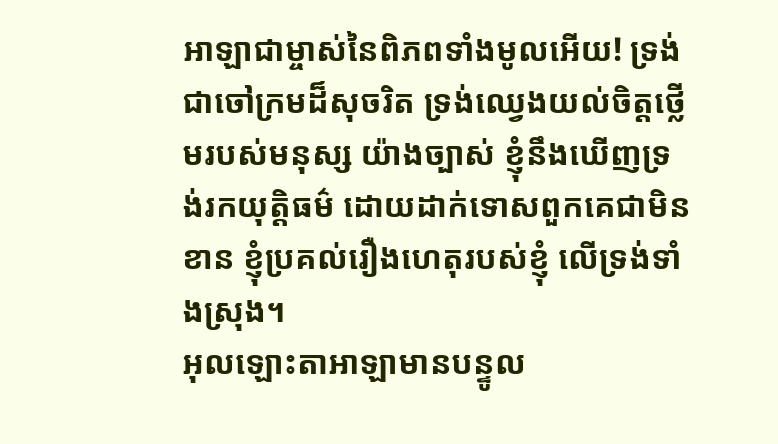អាឡាជាម្ចាស់នៃពិភពទាំងមូលអើយ! ទ្រង់ជាចៅក្រមដ៏សុចរិត ទ្រង់ឈ្វេងយល់ចិត្តថ្លើមរបស់មនុស្ស យ៉ាងច្បាស់ ខ្ញុំនឹងឃើញទ្រង់រកយុត្តិធម៌ ដោយដាក់ទោសពួកគេជាមិនខាន ខ្ញុំប្រគល់រឿងហេតុរបស់ខ្ញុំ លើទ្រង់ទាំងស្រុង។
អុលឡោះតាអាឡាមានបន្ទូល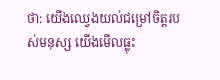ថា: យើងឈ្វេងយល់ជម្រៅចិត្តរបស់មនុស្ស យើងមើលធ្លុះ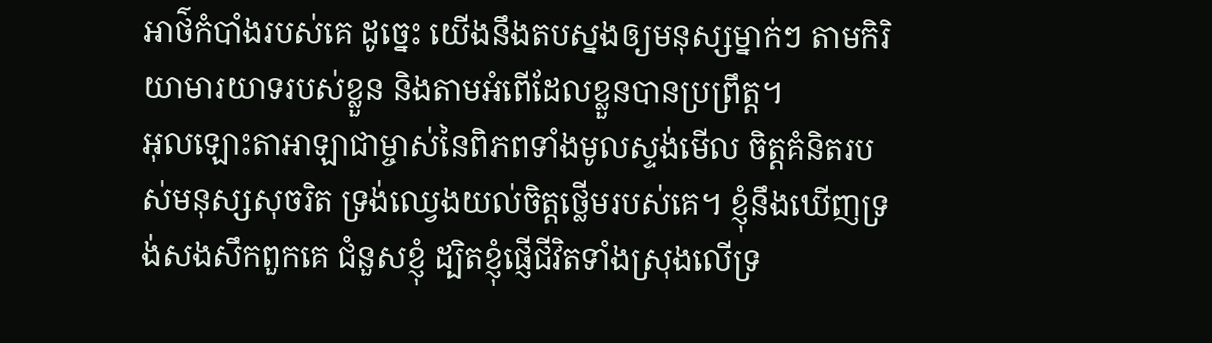អាថ៌កំបាំងរបស់គេ ដូច្នេះ យើងនឹងតបស្នងឲ្យមនុស្សម្នាក់ៗ តាមកិរិយាមារយាទរបស់ខ្លួន និងតាមអំពើដែលខ្លួនបានប្រព្រឹត្ត។
អុលឡោះតាអាឡាជាម្ចាស់នៃពិភពទាំងមូលស្ទង់មើល ចិត្តគំនិតរបស់មនុស្សសុចរិត ទ្រង់ឈ្វេងយល់ចិត្តថ្លើមរបស់គេ។ ខ្ញុំនឹងឃើញទ្រង់សងសឹកពួកគេ ជំនួសខ្ញុំ ដ្បិតខ្ញុំផ្ញើជីវិតទាំងស្រុងលើទ្រ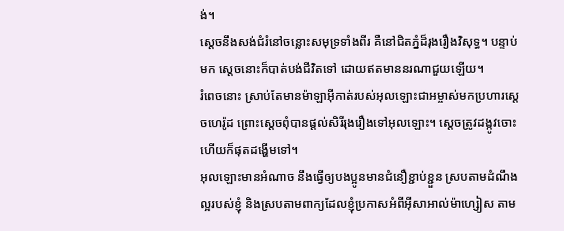ង់។
ស្ដេចនឹងសង់ជំរំនៅចន្លោះសមុទ្រទាំងពីរ គឺនៅជិតភ្នំដ៏រុងរឿងវិសុទ្ធ។ បន្ទាប់មក ស្ដេចនោះក៏បាត់បង់ជីវិតទៅ ដោយឥតមាននរណាជួយឡើយ។
រំពេចនោះ ស្រាប់តែមានម៉ាឡាអ៊ីកាត់របស់អុលឡោះជាអម្ចាស់មកប្រហារស្ដេចហេរ៉ូដ ព្រោះស្តេចពុំបានផ្តល់សិរីរុងរឿងទៅអុលឡោះ។ ស្ដេចត្រូវដង្កូវចោះ ហើយក៏ផុតដង្ហើមទៅ។
អុលឡោះមានអំណាច នឹងធ្វើឲ្យបងប្អូនមានជំនឿខ្ជាប់ខ្ជួន ស្របតាមដំណឹងល្អរបស់ខ្ញុំ និងស្របតាមពាក្យដែលខ្ញុំប្រកាសអំពីអ៊ីសាអាល់ម៉ាហ្សៀស តាម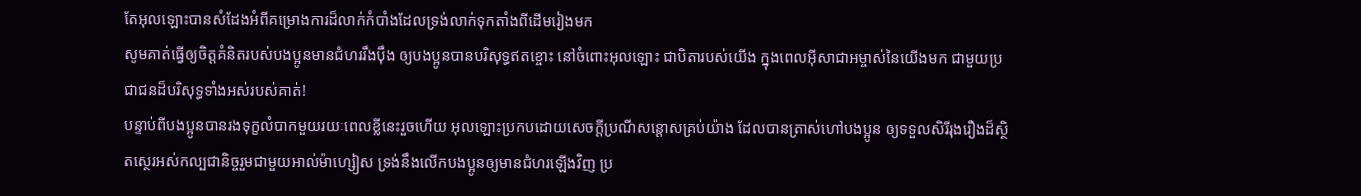តែអុលឡោះបានសំដែងអំពីគម្រោងការដ៏លាក់កំបាំងដែលទ្រង់លាក់ទុកតាំងពីដើមរៀងមក
សូមគាត់ធ្វើឲ្យចិត្ដគំនិតរបស់បងប្អូនមានជំហររឹងប៉ឹង ឲ្យបងប្អូនបានបរិសុទ្ធឥតខ្ចោះ នៅចំពោះអុលឡោះ ជាបិតារបស់យើង ក្នុងពេលអ៊ីសាជាអម្ចាស់នៃយើងមក ជាមួយប្រជាជនដ៏បរិសុទ្ធទាំងអស់របស់គាត់!
បន្ទាប់ពីបងប្អូនបានរងទុក្ខលំបាកមួយរយៈពេលខ្លីនេះរួចហើយ អុលឡោះប្រកបដោយសេចក្តីប្រណីសន្តោសគ្រប់យ៉ាង ដែលបានត្រាស់ហៅបងប្អូន ឲ្យទទួលសិរីរុងរឿងដ៏ស្ថិតស្ថេរអស់កល្បជានិច្ចរួមជាមួយអាល់ម៉ាហ្សៀស ទ្រង់នឹងលើកបងប្អូនឲ្យមានជំហរឡើងវិញ ប្រ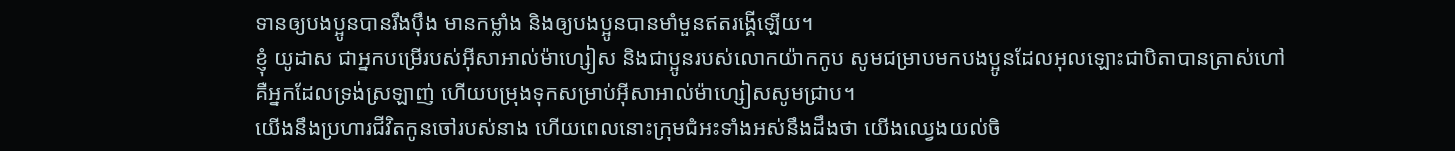ទានឲ្យបងប្អូនបានរឹងប៉ឹង មានកម្លាំង និងឲ្យបងប្អូនបានមាំមួនឥតរង្គើឡើយ។
ខ្ញុំ យូដាស ជាអ្នកបម្រើរបស់អ៊ីសាអាល់ម៉ាហ្សៀស និងជាប្អូនរបស់លោកយ៉ាកកូប សូមជម្រាបមកបងប្អូនដែលអុលឡោះជាបិតាបានត្រាស់ហៅ គឺអ្នកដែលទ្រង់ស្រឡាញ់ ហើយបម្រុងទុកសម្រាប់អ៊ីសាអាល់ម៉ាហ្សៀសសូមជ្រាប។
យើងនឹងប្រហារជីវិតកូនចៅរបស់នាង ហើយពេលនោះក្រុមជំអះទាំងអស់នឹងដឹងថា យើងឈ្វេងយល់ចិ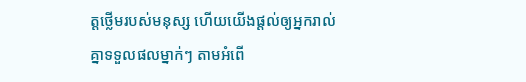ត្ដថ្លើមរបស់មនុស្ស ហើយយើងផ្ដល់ឲ្យអ្នករាល់គ្នាទទួលផលម្នាក់ៗ តាមអំពើ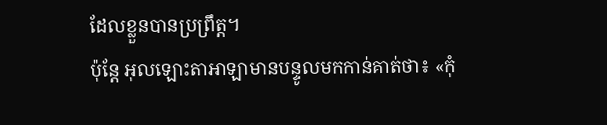ដែលខ្លួនបានប្រព្រឹត្ដ។
ប៉ុន្តែ អុលឡោះតាអាឡាមានបន្ទូលមកកាន់គាត់ថា៖ «កុំ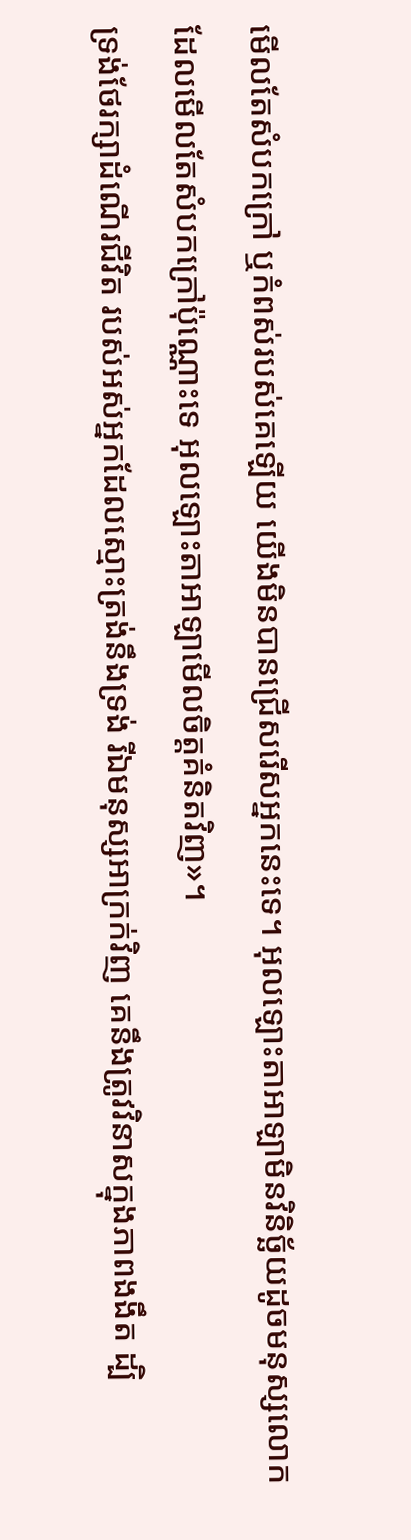មើលតែសំបកក្រៅ ឬកំពស់របស់គេឡើយ យើងមិនបានជ្រើសរើសអ្នកនេះទេ។ អុលឡោះតាអាឡាមិនវិនិច្ឆ័យដូចមនុស្សលោក ដែលមើលតែសំបកក្រៅប៉ុណ្ណោះទេ អុលឡោះតាអាឡាមើលចិត្តគំនិតវិញ»។
ទ្រង់ថែរក្សាដំណើរជីវិត របស់អស់អ្នកដែលស្មោះត្រង់នឹងទ្រង់ រីឯមនុស្សអាក្រក់វិញ គេនឹងត្រូវវិនាសក្នុងភាពងងឹត ដ្បិ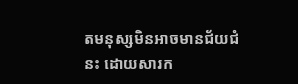តមនុស្សមិនអាចមានជ័យជំនះ ដោយសារក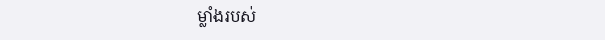ម្លាំងរបស់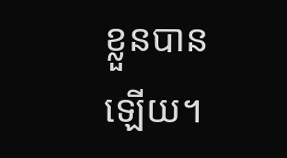ខ្លួនបានឡើយ។